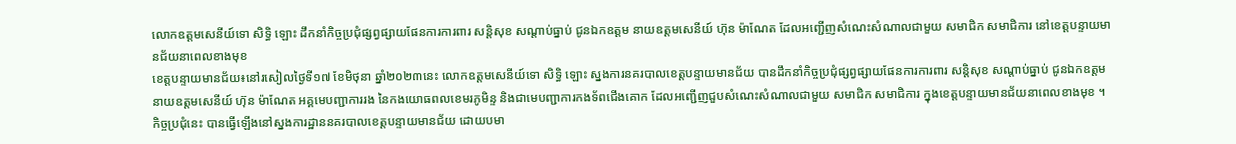លោកឧត្តមសេនីយ៍ទោ សិទ្ធិ ឡោះ ដឹកនាំកិច្ចប្រជុំផ្សព្វផ្សាយផែនការការពារ សន្តិសុខ សណ្តាប់ធ្នាប់ ជូនឯកឧត្តម នាយឧត្តមសេនីយ៍ ហ៊ុន ម៉ាណែត ដែលអញ្ជើញសំណេះសំណាលជាមួយ សមាជិក សមាជិការ នៅខេត្តបន្ទាយមានជ័យនាពេលខាងមុខ
ខេត្តបន្ទាយមានជ័យ៖នៅរសៀលថ្ងៃទី១៧ ខែមិថុនា ឆ្នាំ២០២៣នេះ លោកឧត្តមសេនីយ៍ទោ សិទ្ធិ ឡោះ ស្នងការនគរបាលខេត្តបន្ទាយមានជ័យ បានដឹកនាំកិច្ចប្រជុំផ្សព្វផ្សាយផែនការការពារ សន្តិសុខ សណ្តាប់ធ្នាប់ ជូនឯកឧត្តម នាយឧត្តមសេនីយ៍ ហ៊ុន ម៉ាណែត អគ្គមេបញ្ជាការរង នៃកងយោធពលខេមរភូមិន្ទ និងជាមេបញ្ជាការកងទ័ពជើងគោក ដែលអញ្ជើញជួបសំណេះសំណាលជាមួយ សមាជិក សមាជិការ ក្នុងខេត្តបន្ទាយមានជ័យនាពេលខាងមុខ ។កិច្ចប្រជុំនេះ បានធ្វើឡើងនៅស្នងការដ្ឋាននគរបាលខេត្តបន្ទាយមានជ័យ ដោយបមា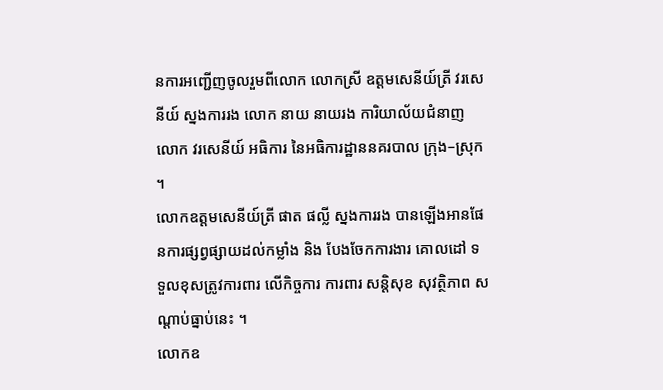នការអញ្ជើញចូលរួមពីលោក លោកស្រី ឧត្តមសេនីយ៍ត្រី វរសេនីយ៍ ស្នងការរង លោក នាយ នាយរង ការិយាល័យជំនាញ លោក វរសេនីយ៍ អធិការ នៃអធិការដ្ឋាននគរបាល ក្រុង–ស្រុក ។
លោកឧត្តមសេនីយ៍ត្រី ផាត ផល្លី ស្នងការរង បានឡើងអានផែនការផ្សព្វផ្សាយដល់កម្លាំង និង បែងចែកការងារ គោលដៅ ទទួលខុសត្រូវការពារ លើកិច្ចការ ការពារ សន្តិសុខ សុវត្ថិភាព សណ្តាប់ធ្នាប់នេះ ។
លោកឧ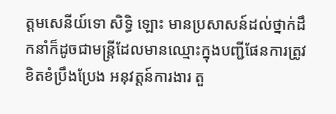ត្តមសេនីយ៍ទោ សិទ្ធិ ឡោះ មានប្រសាសន៍ដល់ថ្នាក់ដឹកនាំក៏ដូចជាមន្រ្តីដែលមានឈ្មោះក្នុងបញ្ជីផែនការត្រូវខិតខំប្រឹងប្រែង អនុវត្តន៍ការងារ តួ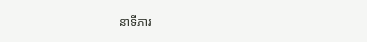នាទីភារ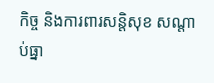កិច្ច និងការពារសន្តិសុខ សណ្តាប់ធ្នា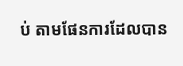ប់ តាមផែនការដែលបាន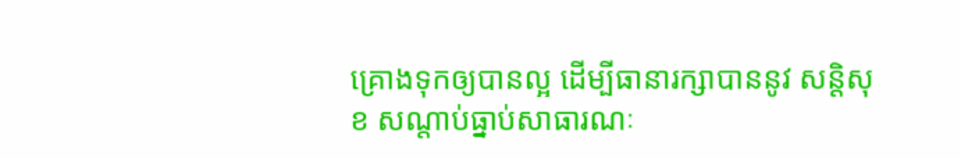គ្រោងទុកឲ្យបានល្អ ដើម្បីធានារក្សាបាននូវ សន្តិសុខ សណ្តាប់ធ្នាប់សាធារណៈ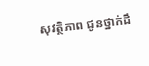សុវត្ថិភាព ជូនថ្នាក់ដឹ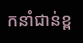កនាំជាន់ខ្ព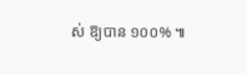ស់ ឱ្យបាន ១០០% ៕